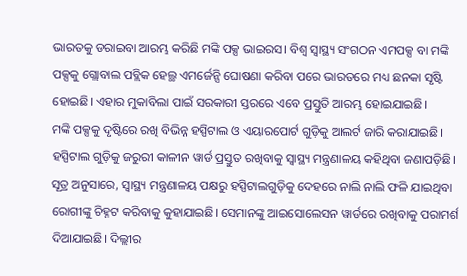ଭାରତକୁ ଡରାଇବା ଆରମ୍ଭ କରିଛି ମଙ୍କି ପକ୍ସ ଭାଇରସ। ବିଶ୍ୱ ସ୍ୱାସ୍ଥ୍ୟ ସଂଗଠନ ଏମପକ୍ସ ବା ମଙ୍କି ପକ୍ସକୁ ଗ୍ଲୋବାଲ ପବ୍ଲିକ ହେଲ୍ଥ ଏମର୍ଜେନ୍ସି ଘୋଷଣା କରିବା ପରେ ଭାରତରେ ମଧ୍ୟ ଛନକା ସୃଷ୍ଟି ହୋଇଛି। ଏହାର ମୁକାବିଲା ପାଇଁ ସରକାରୀ ସ୍ତରରେ ଏବେ ପ୍ରସ୍ତୁତି ଆରମ୍ଭ ହୋଇଯାଇଛି।
ମଙ୍କି ପକ୍ସକୁ ଦୃଷ୍ଟିରେ ରଖି ବିଭିନ୍ନ ହସ୍ପିଟାଲ ଓ ଏୟାରପୋର୍ଟ ଗୁଡ଼ିକୁ ଆଲର୍ଟ ଜାରି କରାଯାଇଛି। ହସ୍ପିଟାଲ ଗୁଡ଼ିକୁ ଜରୁରୀ କାଳୀନ ୱାର୍ଡ ପ୍ରସ୍ତୁତ ରଖିବାକୁ ସ୍ୱାସ୍ଥ୍ୟ ମନ୍ତ୍ରଣାଳୟ କହିଥିବା ଜଣାପଡ଼ିଛି।
ସୂତ୍ର ଅନୁସାରେ, ସ୍ୱାସ୍ଥ୍ୟ ମନ୍ତ୍ରଣାଳୟ ପକ୍ଷରୁ ହସ୍ପିଟାଲଗୁଡ଼ିକୁ ଦେହରେ ନାଲି ନାଲି ଫଳି ଯାଇଥିବା ରୋଗୀଙ୍କୁ ଚିହ୍ନଟ କରିବାକୁ କୁହାଯାଇଛି। ସେମାନଙ୍କୁ ଆଇସୋଲେସନ ୱାର୍ଡରେ ରଖିବାକୁ ପରାମର୍ଶ ଦିଆଯାଇଛି। ଦିଲ୍ଲୀର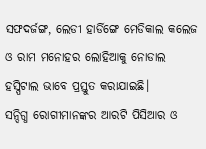ସଫଦର୍ଜଙ୍ଗ, ଲେଡୀ ହାର୍ଡିଙ୍ଗେ ମେଡିକାଲ କଲେଜ ଓ ରାମ ମନୋହର ଲୋହିଆକୁ ନୋଡାଲ ହସ୍ପିଟାଲ ଭାବେ ପ୍ରସ୍ତୁତ କରାଯାଇଛି।
ସନ୍ଦିଗ୍ଧ ରୋଗୀମାନଙ୍କର ଆରଟି ପିସିଆର ଓ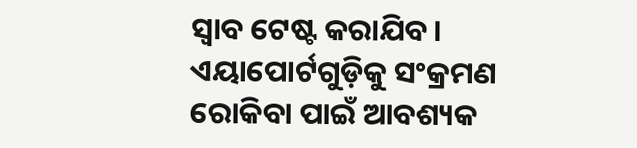ସ୍ୱାବ ଟେଷ୍ଟ କରାଯିବ। ଏୟାପୋର୍ଟଗୁଡ଼ିକୁ ସଂକ୍ରମଣ ରୋକିବା ପାଇଁ ଆବଶ୍ୟକ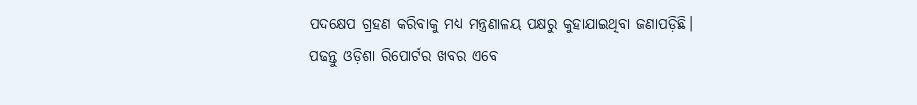ପଦକ୍ଷେପ ଗ୍ରହଣ କରିବାକୁ ମଧ୍ୟ ମନ୍ତ୍ରଣାଳୟ ପକ୍ଷରୁ କୁହାଯାଇଥିବା ଜଣାପଡ଼ିଛି।
ପଢନ୍ତୁ ଓଡ଼ିଶା ରିପୋର୍ଟର ଖବର ଏବେ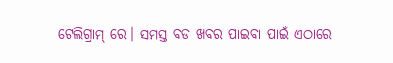ଟେଲିଗ୍ରାମ୍ ରେ। ସମସ୍ତ ବଡ ଖବର ପାଇବା ପାଇଁ ଏଠାରେ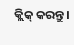କ୍ଲିକ୍ କରନ୍ତୁ।